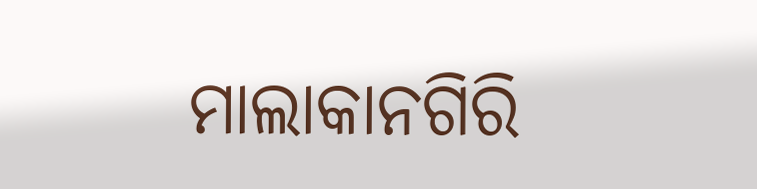ମାଲାକାନଗିରି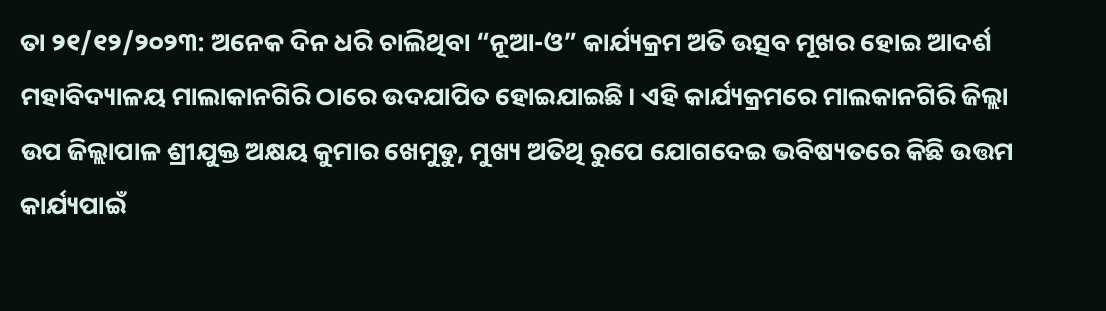ତା ୨୧/୧୨/୨୦୨୩: ଅନେକ ଦିନ ଧରି ଚାଲିଥିବା “ନୂଆ-ଓ” କାର୍ଯ୍ୟକ୍ରମ ଅତି ଉତ୍ସବ ମୂଖର ହୋଇ ଆଦର୍ଶ ମହାବିଦ୍ୟାଳୟ ମାଲାକାନଗିରି ଠାରେ ଉଦଯାପିତ ହୋଇଯାଇଛି। ଏହି କାର୍ଯ୍ୟକ୍ରମରେ ମାଲକାନଗିରି ଜିଲ୍ଲା ଉପ ଜିଲ୍ଲାପାଳ ଶ୍ରୀଯୁକ୍ତ ଅକ୍ଷୟ କୁମାର ଖେମୁଡୁ, ମୁଖ୍ୟ ଅତିଥି ରୁପେ ଯୋଗଦେଇ ଭବିଷ୍ୟତରେ କିଛି ଉତ୍ତମ କାର୍ଯ୍ୟପାଇଁ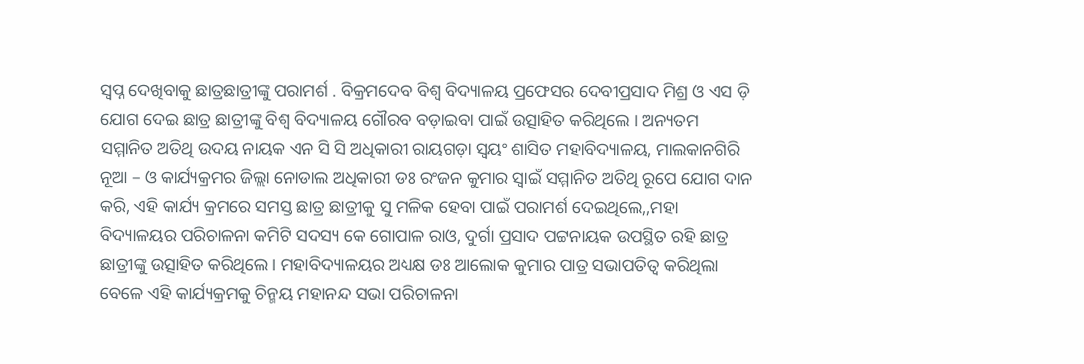ସ୍ବପ୍ନ ଦେଖିବାକୁ ଛାତ୍ରଛାତ୍ରୀଙ୍କୁ ପରାମର୍ଶ . ବିକ୍ରମଦେବ ବିଶ୍ଵ ବିଦ୍ୟାଳୟ ପ୍ରଫେସର ଦେବୀପ୍ରସାଦ ମିଶ୍ର ଓ ଏସ ଡ଼ି ଯୋଗ ଦେଇ ଛାତ୍ର ଛାତ୍ରୀଙ୍କୁ ବିଶ୍ଵ ବିଦ୍ୟାଳୟ ଗୌରବ ବଡ଼ାଇବା ପାଇଁ ଉତ୍ସାହିତ କରିଥିଲେ । ଅନ୍ୟତମ ସମ୍ମାନିତ ଅତିଥି ଉଦୟ ନାୟକ ଏନ ସି ସି ଅଧିକାରୀ ରାୟଗଡ଼ା ସ୍ଵୟଂ ଶାସିତ ମହାବିଦ୍ୟାଳୟ, ମାଲକାନଗିରି ନୂଆ – ଓ କାର୍ଯ୍ୟକ୍ରମର ଜିଲ୍ଲା ନୋଡାଲ ଅଧିକାରୀ ଡଃ ରଂଜନ କୁମାର ସ୍ଵାଇଁ ସମ୍ମାନିତ ଅତିଥି ରୂପେ ଯୋଗ ଦାନ କରି, ଏହି କାର୍ଯ୍ୟ କ୍ରମରେ ସମସ୍ତ ଛାତ୍ର ଛାତ୍ରୀକୁ ସୁ ମଳିକ ହେବା ପାଇଁ ପରାମର୍ଶ ଦେଇଥିଲେ,,ମହା ବିଦ୍ୟାଳୟର ପରିଚାଳନା କମିଟି ସଦସ୍ୟ କେ ଗୋପାଳ ରାଓ, ଦୁର୍ଗା ପ୍ରସାଦ ପଟ୍ଟନାୟକ ଉପସ୍ଥିତ ରହି ଛାତ୍ର ଛାତ୍ରୀଙ୍କୁ ଉତ୍ସାହିତ କରିଥିଲେ। ମହାବିଦ୍ୟାଳୟର ଅଧ୍ୟକ୍ଷ ଡଃ ଆଲୋକ କୁମାର ପାତ୍ର ସଭାପତିତ୍ଵ କରିଥିଲା ବେଳେ ଏହି କାର୍ଯ୍ୟକ୍ରମକୁ ଚିନ୍ମୟ ମହାନନ୍ଦ ସଭା ପରିଚାଳନା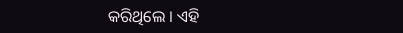କରିଥିଲେ । ଏହି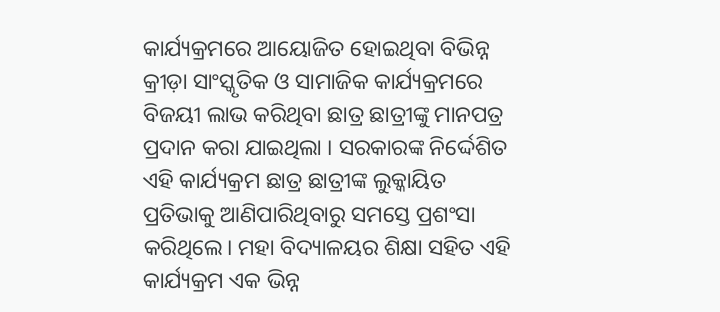କାର୍ଯ୍ୟକ୍ରମରେ ଆୟୋଜିତ ହୋଇଥିବା ବିଭିନ୍ନ କ୍ରୀଡ଼ା ସାଂସ୍କୃତିକ ଓ ସାମାଜିକ କାର୍ଯ୍ୟକ୍ରମରେ ବିଜୟୀ ଲାଭ କରିଥିବା ଛାତ୍ର ଛାତ୍ରୀଙ୍କୁ ମାନପତ୍ର ପ୍ରଦାନ କରା ଯାଇଥିଲା । ସରକାରଙ୍କ ନିର୍ଦ୍ଦେଶିତ ଏହି କାର୍ଯ୍ୟକ୍ରମ ଛାତ୍ର ଛାତ୍ରୀଙ୍କ ଲୁକ୍କାୟିତ ପ୍ରତିଭାକୁ ଆଣିପାରିଥିବାରୁ ସମସ୍ତେ ପ୍ରଶଂସା କରିଥିଲେ। ମହା ବିଦ୍ୟାଳୟର ଶିକ୍ଷା ସହିତ ଏହି କାର୍ଯ୍ୟକ୍ରମ ଏକ ଭିନ୍ନ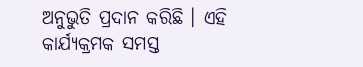ଅନୁଭୁତି ପ୍ରଦାନ କରିଛି । ଏହି କାର୍ଯ୍ୟକ୍ରମକ ସମସ୍ତ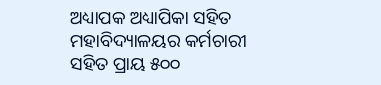ଅଧ୍ୟାପକ ଅଧ୍ୟାପିକା ସହିତ ମହାବିଦ୍ୟାଳୟର କର୍ମଚାରୀ ସହିତ ପ୍ରାୟ ୫୦୦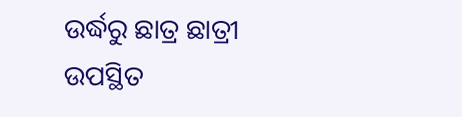ଉର୍ଦ୍ଧରୁ ଛାତ୍ର ଛାତ୍ରୀ ଉପସ୍ଥିତ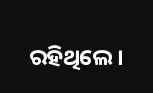ରହିଥିଲେ।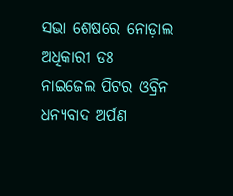ସଭା ଶେଷରେ ନୋଡ଼ାଲ ଅଧିକାରୀ ଡଃ ନାଇଜେଲ ପିଟର ଓବ୍ରିନ ଧନ୍ୟବାଦ ଅର୍ପଣ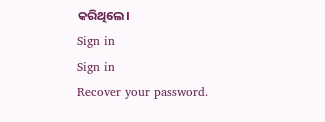କରିଥିଲେ।
Sign in
Sign in
Recover your password.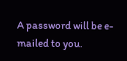A password will be e-mailed to you.